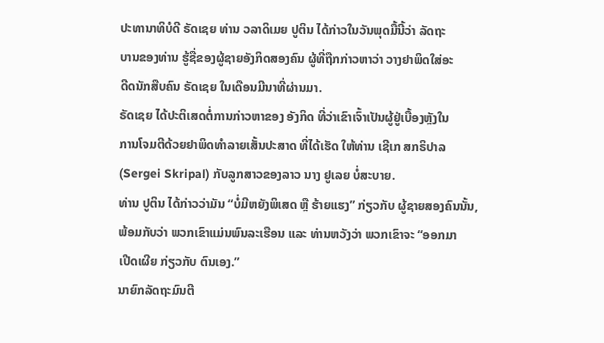ປະທານາທິບໍດີ ຣັດເຊຍ ທ່ານ ວລາດິເມຍ ປູຕິນ ໄດ້ກ່າວໃນວັນພຸດມື້ນີ້ວ່າ ລັດຖະ
ບານຂອງທ່ານ ຮູ້ຊື່ຂອງຜູ້ຊາຍອັງກິດສອງຄົນ ຜູ້ທີ່ຖືກກ່າວຫາວ່າ ວາງຢາພິດໃສ່ອະ
ດີດນັກສືບຄົນ ຣັດເຊຍ ໃນເດືອນມີນາທີ່ຜ່ານມາ.
ຣັດເຊຍ ໄດ້ປະຕິເສດຕໍ່ການກ່າວຫາຂອງ ອັງກິດ ທີ່ວ່າເຂົາເຈົ້າເປັນຜູ້ຢູ່ເບື້ອງຫຼັງໃນ
ການໂຈມຕີດ້ວຍຢາພິດທຳລາຍເສັ້ນປະສາດ ທີ່ໄດ້ເຮັດ ໃຫ້ທ່ານ ເຊີເກ ສກຣິປາລ
(Sergei Skripal) ກັບລູກສາວຂອງລາວ ນາງ ຢູເລຍ ບໍ່ສະບາຍ.
ທ່ານ ປູຕິນ ໄດ້ກ່າວວ່າມັນ “ບໍ່ມີຫຍັງພິເສດ ຫຼື ຮ້າຍແຮງ” ກ່ຽວກັບ ຜູ້ຊາຍສອງຄົນນັ້ນ,
ພ້ອມກັບວ່າ ພວກເຂົາແມ່ນພົນລະເຮືອນ ແລະ ທ່ານຫວັງວ່າ ພວກເຂົາຈະ “ອອກມາ
ເປີດເຜີຍ ກ່ຽວກັບ ຕົນເອງ.”
ນາຍົກລັດຖະມົນຕີ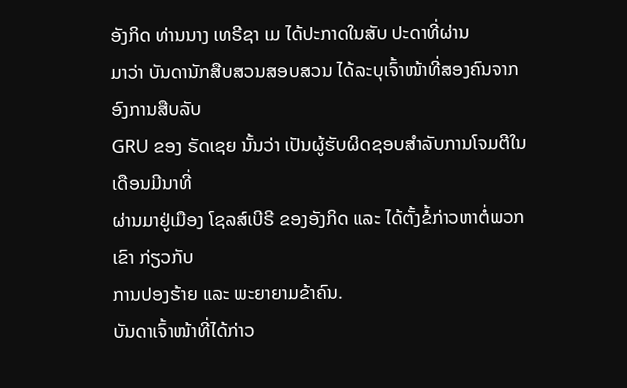ອັງກິດ ທ່ານນາງ ເທຣີຊາ ເມ ໄດ້ປະກາດໃນສັບ ປະດາທີ່ຜ່ານ
ມາວ່າ ບັນດານັກສືບສວນສອບສວນ ໄດ້ລະບຸເຈົ້າໜ້າທີ່ສອງຄົນຈາກ ອົງການສືບລັບ
GRU ຂອງ ຣັດເຊຍ ນັ້ນວ່າ ເປັນຜູ້ຮັບຜິດຊອບສຳລັບການໂຈມຕີໃນເດືອນມີນາທີ່
ຜ່ານມາຢູ່ເມືອງ ໂຊລສ໌ເບີຣີ ຂອງອັງກິດ ແລະ ໄດ້ຕັ້ງຂໍ້ກ່າວຫາຕໍ່ພວກເຂົາ ກ່ຽວກັບ
ການປອງຮ້າຍ ແລະ ພະຍາຍາມຂ້າຄົນ.
ບັນດາເຈົ້າໜ້າທີ່ໄດ້ກ່າວ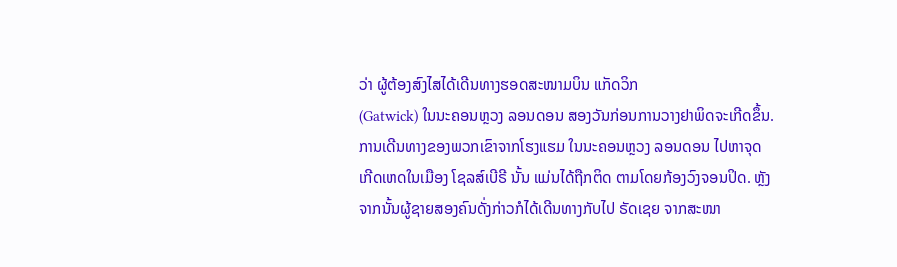ວ່າ ຜູ້ຕ້ອງສົງໄສໄດ້ເດີນທາງຮອດສະໜາມບິນ ແກັດວິກ
(Gatwick) ໃນນະຄອນຫຼວງ ລອນດອນ ສອງວັນກ່ອນການວາງຢາພິດຈະເກີດຂຶ້ນ.
ການເດີນທາງຂອງພວກເຂົາຈາກໂຮງແຮມ ໃນນະຄອນຫຼວງ ລອນດອນ ໄປຫາຈຸດ
ເກີດເຫດໃນເມືອງ ໂຊລສ໌ເບີຣີ ນັ້ນ ແມ່ນໄດ້ຖືກຕິດ ຕາມໂດຍກ້ອງວົງຈອນປິດ. ຫຼັງ
ຈາກນັ້ນຜູ້ຊາຍສອງຄົນດັ່ງກ່າວກໍໄດ້ເດີນທາງກັບໄປ ຣັດເຊຍ ຈາກສະໜາ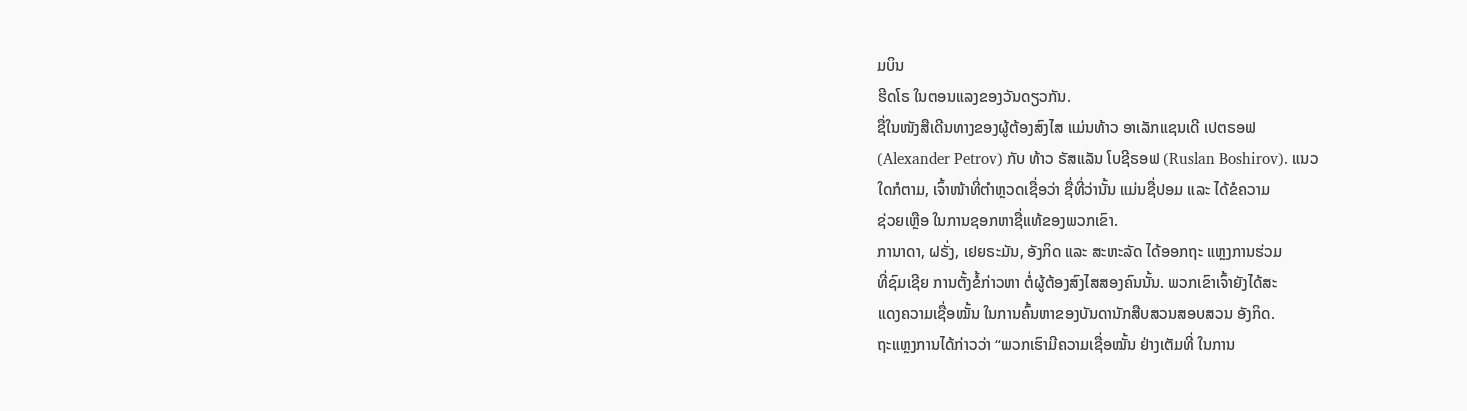ມບິນ
ຮີດໂຣ ໃນຕອນແລງຂອງວັນດຽວກັນ.
ຊື່ໃນໜັງສືເດີນທາງຂອງຜູ້ຕ້ອງສົງໄສ ແມ່ນທ້າວ ອາເລັກແຊນເດີ ເປຕຣອຟ
(Alexander Petrov) ກັບ ທ້າວ ຣັສແລັນ ໂບຊີຣອຟ (Ruslan Boshirov). ແນວ
ໃດກໍຕາມ, ເຈົ້າໜ້າທີ່ຕຳຫຼວດເຊື່ອວ່າ ຊື່ທີ່ວ່ານັ້ນ ແມ່ນຊື່ປອມ ແລະ ໄດ້ຂໍຄວາມ
ຊ່ວຍເຫຼືອ ໃນການຊອກຫາຊື່ແທ້ຂອງພວກເຂົາ.
ການາດາ, ຝຣັ່ງ, ເຢຍຣະມັນ, ອັງກິດ ແລະ ສະຫະລັດ ໄດ້ອອກຖະ ແຫຼງການຮ່ວມ
ທີ່ຊົມເຊີຍ ການຕັ້ງຂໍ້ກ່າວຫາ ຕໍ່ຜູ້ຕ້ອງສົງໄສສອງຄົນນັ້ນ. ພວກເຂົາເຈົ້າຍັງໄດ້ສະ
ແດງຄວາມເຊື່ອໝັ້ນ ໃນການຄົ້ນຫາຂອງບັນດານັກສືບສວນສອບສວນ ອັງກິດ.
ຖະແຫຼງການໄດ້ກ່າວວ່າ “ພວກເຮົາມີຄວາມເຊື່ອໝັ້ນ ຢ່າງເຕັມທີ່ ໃນການ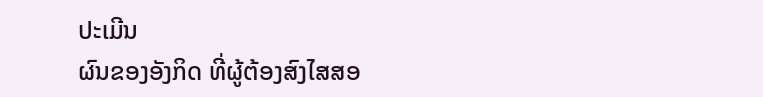ປະເມີນ
ຜົນຂອງອັງກິດ ທີ່ຜູ້ຕ້ອງສົງໄສສອ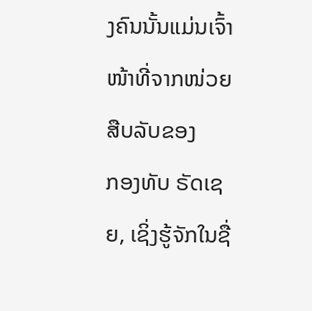ງຄົນນັ້ນແມ່ນເຈົ້າໜ້າທີ່ຈາກໜ່ວຍສືບລັບຂອງ
ກອງທັບ ຣັດເຊຍ, ເຊິ່ງຮູ້ຈັກໃນຊື່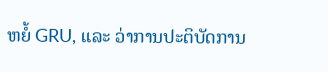ຫຍໍ້ GRU, ແລະ ວ່າການປະຕິບັດການ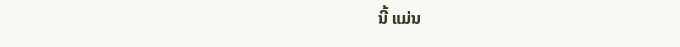ນີ້ ແມ່ນ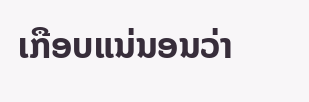ເກືອບແນ່ນອນວ່າ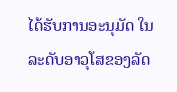ໄດ້ຮັບການອະນຸມັດ ໃນລະດັບອາວຸໂສຂອງລັດ